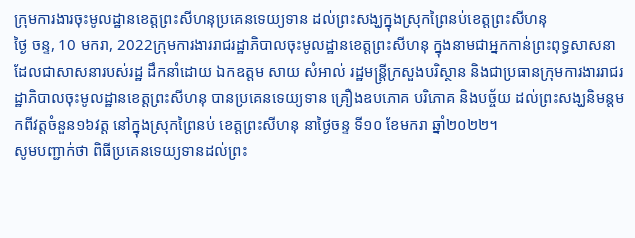ក្រុមការងារចុះមូលដ្ឋានខេត្តព្រះសីហនុប្រគេនទេយ្យទាន ដល់ព្រះសង្ឃក្នុងស្រុកព្រៃនប់ខេត្តព្រះសីហនុ
ថ្ងៃ ចន្ទ, 10 មករា, 2022ក្រុមការងាររាជរដ្ឋាភិបាលចុះមូលដ្ឋានខេត្តព្រះសីហនុ ក្នុងនាមជាអ្នកកាន់ព្រះពុទ្ធសាសនា ដែលជាសាសនារបស់រដ្ឋ ដឹកនាំដោយ ឯកឧត្តម សាយ សំអាល់ រដ្ឋមន្រ្តីក្រសួងបរិស្ថាន និងជាប្រធានក្រុមការងាររាជរដ្ឋាភិបាលចុះមូលដ្ឋានខេត្តព្រះសីហនុ បានប្រគេនទេយ្យទាន គ្រឿងឧបភោគ បរិភោគ និងបច្ច័យ ដល់ព្រះសង្ឃនិមន្តមកពីវត្តចំនួន១៦វត្ត នៅក្នុងស្រុកព្រៃនប់ ខេត្តព្រះសីហនុ នាថ្ងៃចន្ទ ទី១០ ខែមករា ឆ្នាំ២០២២។
សូមបញ្ជាក់ថា ពិធីប្រគេនទេយ្យទានដល់ព្រះ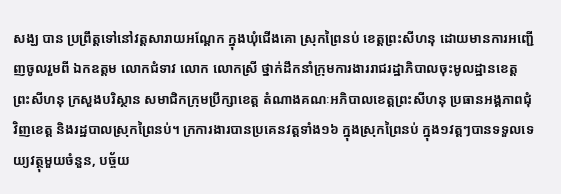សង្ឃ បាន ប្រព្រឹត្តទៅនៅវត្តសារាយអណ្តែក ក្នុងឃុំជើងគោ ស្រុកព្រៃនប់ ខេត្តព្រះសីហនុ ដោយមានការអញ្ជើញចូលរួមពី ឯកឧត្តម លោកជំទាវ លោក លោកស្រី ថ្នាក់ដឹកនាំក្រុមការងាររាជរដ្ឋាភិបាលចុះមូលដ្ឋានខេត្តព្រះសីហនុ ក្រសួងបរិស្ថាន សមាជិកក្រុមប្រឹក្សាខេត្ត តំណាងគណៈអភិបាលខេត្តព្រះសីហនុ ប្រធានអង្គភាពជុំវិញខេត្ត និងរដ្ឋបាលស្រុកព្រៃនប់។ ក្រការងារបានប្រគេនវត្តទាំង១៦ ក្នុងស្រុកព្រៃនប់ ក្នុង១វត្តៗបានទទួលទេយ្យវត្ថុមួយចំនួន, បច្ច័យ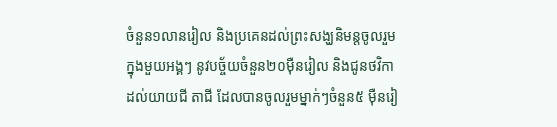ចំនួន១លានរៀល និងប្រគេនដល់ព្រះសង្ឃនិមន្តចូលរួមក្នុងមួយអង្គៗ នូវបច្ច័យចំនួន២០ម៉ឺនរៀល និងជូនថវិកាដល់យាយជី តាជី ដែលបានចូលរួមម្នាក់ៗចំនួន៥ ម៉ឺនរៀ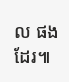ល ផងដែរ៕